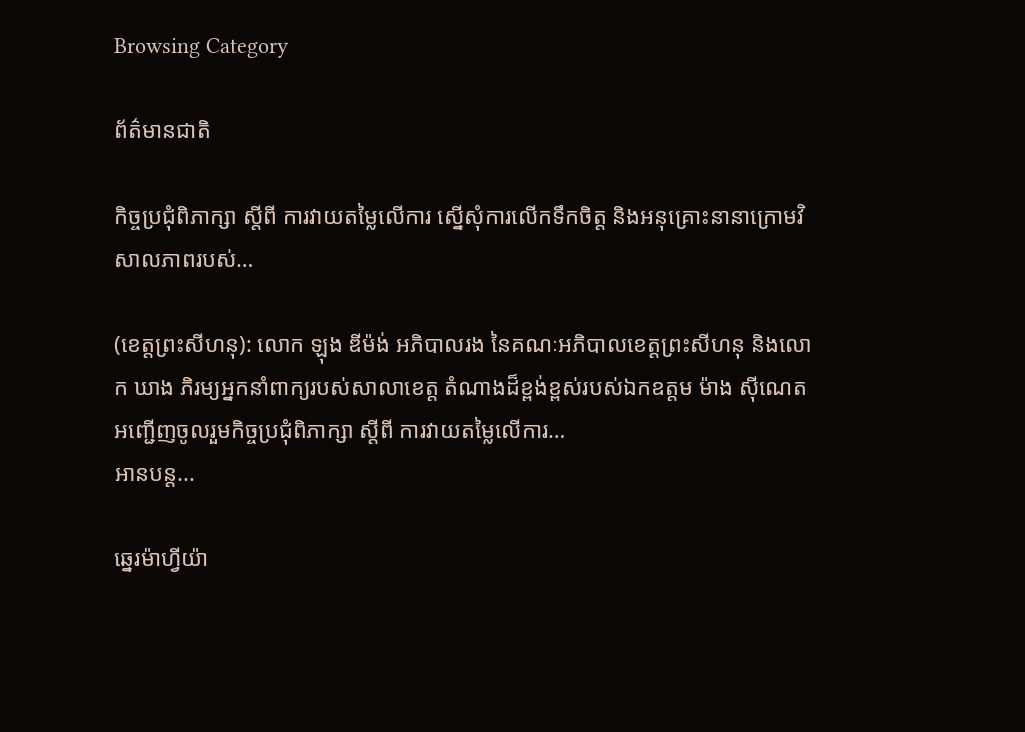Browsing Category

ព័ត៌មានជាតិ

កិច្ចប្រជុំពិភាក្សា ស្តីពី ការវាយតម្លៃលើការ ស្នើសុំការលើកទឹកចិត្ត និងអនុគ្រោះនានាក្រោមវិសាលភាពរបស់…

(ខេត្តព្រះសីហនុ): លោក ឡុង ឌីម៉ង់ អភិបាលរង នៃគណៈអភិបាលខេត្តព្រះសីហនុ និងលោក ឃាង ភិរម្យអ្នកនាំពាក្យរបស់សាលាខេត្ត តំណាងដ៏ខ្ពង់ខ្ពស់របស់ឯកឧត្តម ម៉ាង ស៊ីណេត អញ្ជើញចូលរួមកិច្ចប្រជុំពិភាក្សា ស្តីពី ការវាយតម្លៃលើការ…
អានបន្ត...

ឆ្នេរម៉ាហ្វីយ៉ា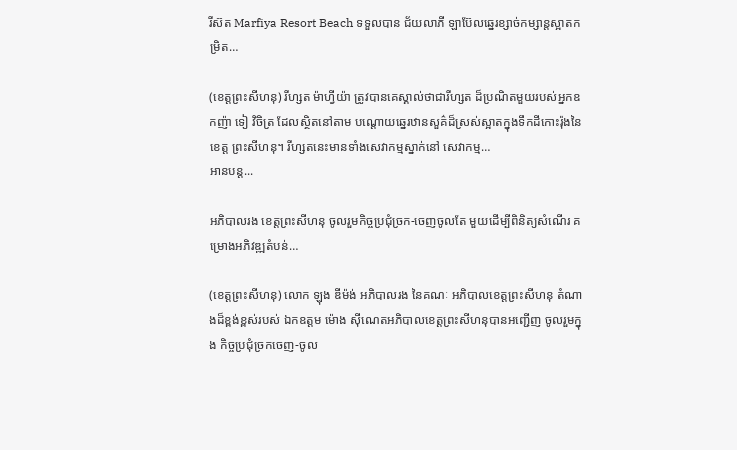រីស៊ត Marfiya Resort Beach ទទួលបាន ជ័យលាភី ឡាប៊ែលឆ្នេរខ្សាច់កម្សាន្តស្អាតកម្រិត…

(ខេត្តព្រះសីហនុ) រីហ្សត ម៉ាហ្វីយ៉ា ត្រូវបានគេស្គាល់ថាជារីហ្សត ដ៏ប្រណិតមួយរបស់អ្នកឧកញ៉ា ទៀ វិចិត្រ ដែលស្ថិតនៅតាម បណ្ដោយឆ្នេរឋានសួគ៌ដ៏ស្រស់ស្អាតក្នុងទឹកដីកោះរ៉ុងនៃខេត្ត ព្រះសីហនុ។ រីហ្សតនេះមានទាំងសេវាកម្មស្នាក់នៅ សេវាកម្ម…
អានបន្ត...

អភិបាលរង ខេត្តព្រះសីហនុ ចូលរួមកិច្ចប្រជុំច្រក-ចេញចូលតែ មួយដើម្បីពិនិត្យសំណើរ គម្រោងអភិវឌ្ឍតំបន់…

(ខេត្តព្រះសីហនុ) លោក ឡុង ឌីម៉ង់ អភិបាលរង នៃគណៈ អភិបាលខេត្តព្រះសីហនុ តំណាងដ៏ខ្ពង់ខ្ពស់របស់ ឯកឧត្តម ម៉ោង ស៊ីណេតអភិបាលខេត្តព្រះសីហនុបានអញ្ជើញ ចូលរួមក្នុង កិច្ចប្រជុំច្រកចេញ-ចូល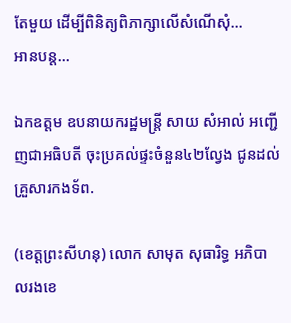តែមួយ ដើម្បីពិនិត្យពិភាក្សាលើសំណើសុំ…
អានបន្ត...

ឯកឧត្តម ឧបនាយករដ្ឋមន្រ្តី សាយ សំអាល់ អញ្ជើញជាអធិបតី ចុះប្រគល់ផ្ទះចំនួន៤២ល្វែង ជូនដល់គ្រួសារកងទ័ព.

(ខេត្តព្រះសីហនុ) លោក សាមុត សុធារិទ្ធ អភិបាលរងខេ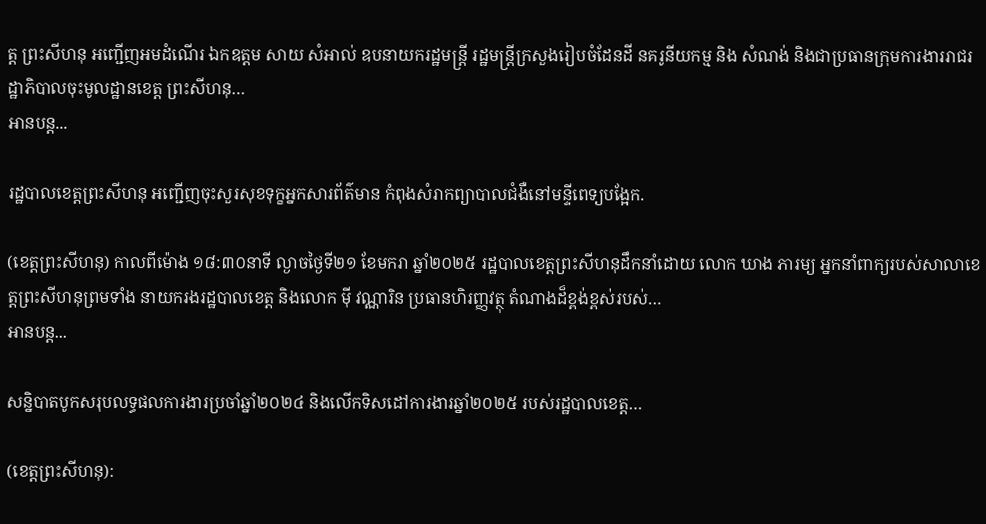ត្ត ព្រះសីហនុ អញ្ជើញអមដំណើរ ឯកឧត្តម សាយ សំអាល់ ឧបនាយករដ្ឋមន្រ្តី រដ្ឋមន្ត្រីក្រសួងរៀបចំដែនដី នគរូនីយកម្ម និង សំណង់ និងជាប្រធានក្រុមការងាររាជរដ្ឋាភិបាលចុះមូលដ្ឋានខេត្ត ព្រះសីហនុ…
អានបន្ត...

រដ្ឋបាលខេត្តព្រះសីហនុ អញ្ជើញចុះសួរសុខទុក្ខអ្នកសារព័ត៌មាន កំពុងសំរាកព្យាបាលជំងឺនៅមន្ទីពេទ្យបង្អែក.

(ខេត្តព្រះសីហនុ) កាលពីម៉ោង ១៨:៣០នាទី ល្ងាចថ្ងៃទី២១ ខែមករា ឆ្នាំ២០២៥ រដ្ឋបាលខេត្តព្រះសីហនុដឹកនាំដោយ លោក ឃាង ភារម្យ អ្នកនាំពាក្យរបស់សាលាខេត្តព្រះសីហនុព្រមទាំង នាយករងរដ្ឋបាលខេត្ត និងលោក ម៉ី វណ្ណារិន ប្រធានហិរញ្ញវត្ថុ តំណាងដ៏ខ្ពង់ខ្ពស់របស់…
អានបន្ត...

សន្និបាតបូកសរុបលទ្ធផលការងារប្រចាំឆ្នាំ២០២៤ និងលើកទិសដៅការងារឆ្នាំ២០២៥ របស់រដ្ឋបាលខេត្ត…

(ខេត្តព្រះសីហនុ):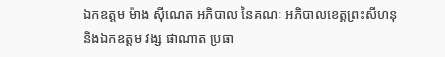ឯកឧត្តម ម៉ាង ស៊ីណេត អភិបាល នៃគណៈ អភិបាលខេត្តព្រះសីហនុ និងឯកឧត្តម វង្ស ផាណាត ប្រធា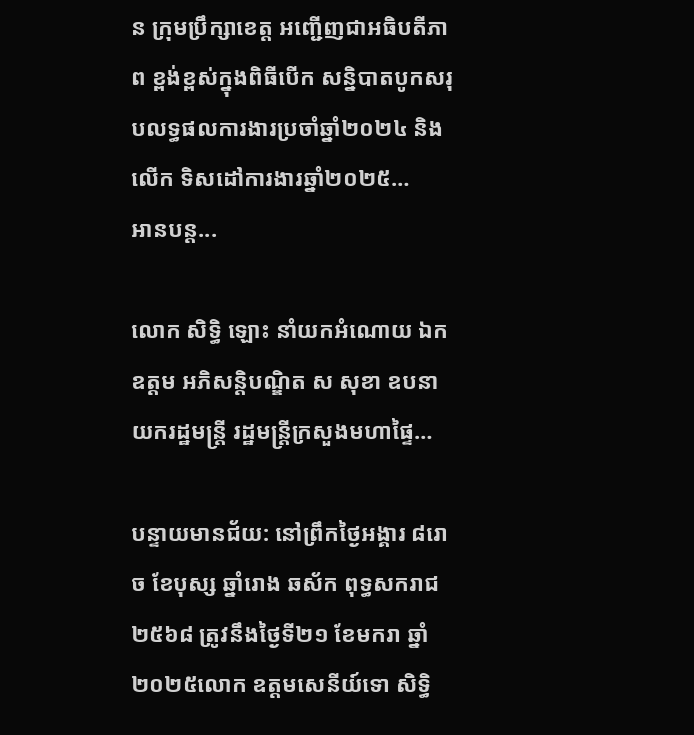ន ក្រុមប្រឹក្សាខេត្ត អញ្ជើញជាអធិបតីភាព ខ្ពង់ខ្ពស់ក្នុងពិធីបើក សន្និបាតបូកសរុបលទ្ធផលការងារប្រចាំឆ្នាំ២០២៤ និងលើក ទិសដៅការងារឆ្នាំ២០២៥…
អានបន្ត...

លោក សិទ្ធិ ឡោះ នាំយកអំណោយ ឯកឧត្តម អភិសន្តិបណ្ឌិត ស សុខា ឧបនាយករដ្ឋមន្ត្រី រដ្ឋមន្រ្តីក្រសួងមហាផ្ទៃ…

បន្ទាយមានជ័យ: នៅព្រឹកថ្ងៃអង្គារ ៨រោច ខែបុស្ស ឆ្នាំរោង ឆស័ក ពុទ្ធសករាជ ២៥៦៨ ត្រូវនឹងថ្ងៃទី២១ ខែមករា ឆ្នាំ២០២៥លោក ឧត្តមសេនីយ៍ទោ សិទ្ធិ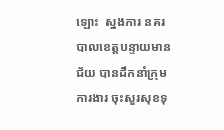ឡោះ  ស្នងការ នគរបាលខេត្តបន្ទាយមានជ័យ បានដឹកនាំក្រុមការងារ ចុះសួរសុខទុ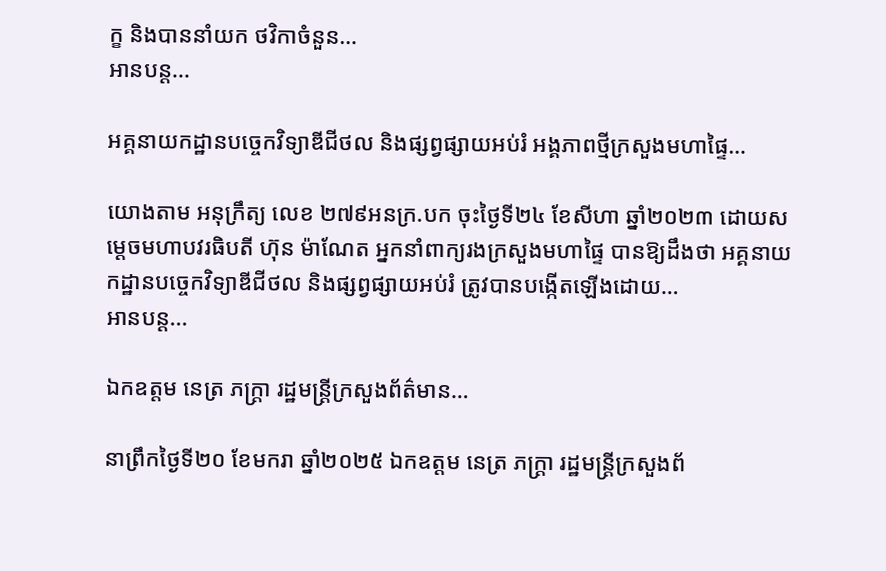ក្ខ និងបាននាំយក ថវិកាចំនួន…
អានបន្ត...

អគ្គនាយកដ្ឋានបច្ចេកវិទ្យាឌីជីថល និងផ្សព្វផ្សាយអប់រំ អង្គភាពថ្មីក្រសួងមហាផ្ទៃ…

យោងតាម អនុក្រឹត្យ លេខ ២៧៩អនក្រ.បក ចុះថ្ងៃទី២៤ ខែសីហា ឆ្នាំ២០២៣ ដោយសម្ដេចមហាបវរធិបតី ហ៊ុន ម៉ាណែត អ្នកនាំពាក្យរងក្រសួងមហាផ្ទៃ បានឱ្យដឹងថា អគ្គនាយកដ្ឋានបច្ចេកវិទ្យាឌីជីថល និងផ្សព្វផ្សាយអប់រំ ត្រូវបានបង្កើតឡើងដោយ…
អានបន្ត...

ឯកឧត្តម នេត្រ ភក្ត្រា រដ្ឋមន្ត្រីក្រសួងព័ត៌មាន…

នាព្រឹកថ្ងៃទី២០ ខែមករា ឆ្នាំ២០២៥ ឯកឧត្តម នេត្រ ភក្ត្រា រដ្ឋមន្ត្រីក្រសួងព័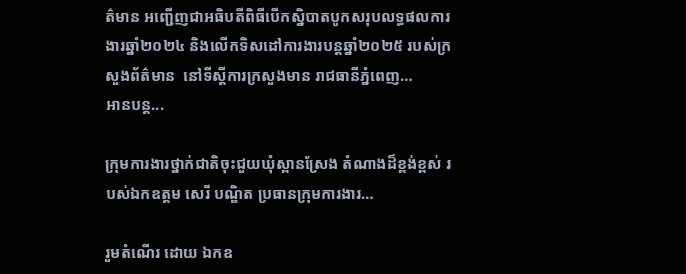ត៌មាន អញ្ជើញជាអធិបតីពិធីបើកស្និបាតបូកសរុបលទ្ធផលការងារឆ្នាំ២០២៤ និងលើកទិសដៅការងារបន្តឆ្នាំ២០២៥ របស់ក្រសួងព័ត៌មាន  នៅទីស្តីការក្រសួងមាន រាជធានីភ្នំពេញ…
អានបន្ត...

ក្រុមការងារថ្នាក់ជាតិចុះជួយឃុំស្ពានស្រែង តំណាងដ៏ខ្ពង់ខ្ពស់ របស់ឯកឧត្តម សេរី បណ្ឌិត ប្រធានក្រុមការងារ…

រួមតំណើរ ដោយ ឯកឧ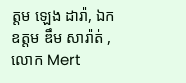ត្តម ឡេង ដារ៉ា, ឯកឧត្តម ឌឹម សារ៉ាត់ , លោក Mert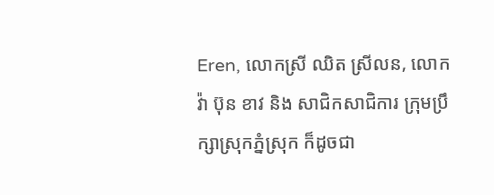Eren, លោកស្រី ឈិត ស្រីលន, លោក វ៉ា ប៊ុន ខាវ និង សាជិកសាជិការ ក្រុមប្រឹក្សាស្រុកភ្នំស្រុក ក៏ដូចជា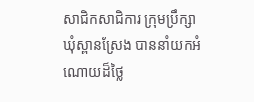សាជិកសាជិការ ក្រុមប្រឹក្សាឃុំស្ពានស្រែង បាននាំយកអំណោយដ៏ថ្លៃ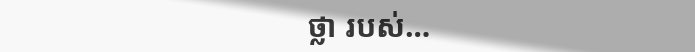ថ្លា របស់…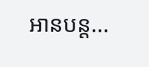អានបន្ត...